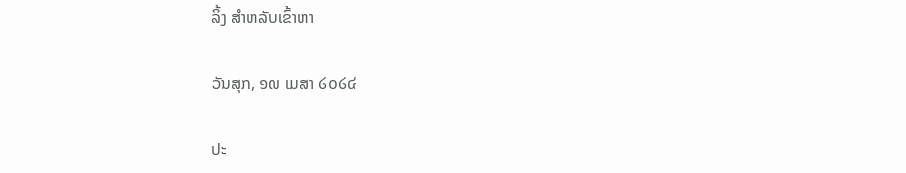ລິ້ງ ສຳຫລັບເຂົ້າຫາ

ວັນສຸກ, ໑໙ ເມສາ ໒໐໒໔

ປະ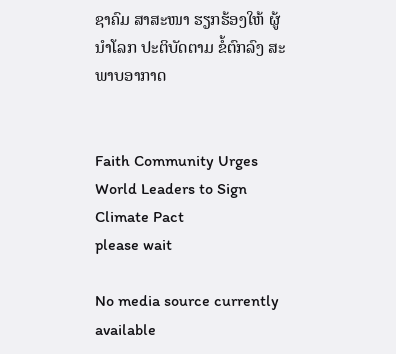ຊາຄົມ ສາສະໜາ ຮຽກຮ້ອງໃຫ້ ຜູ້ນຳໂລກ ປະຕິບັດຕາມ ຂໍ້ຕົກລົງ ສະພາບອາກາດ


Faith Community Urges World Leaders to Sign Climate Pact
please wait

No media source currently available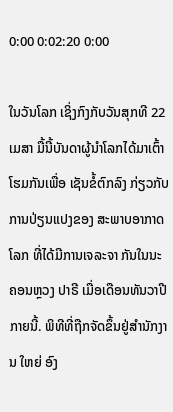0:00 0:02:20 0:00

ໃນວັນໂລກ ເຊິ່ງກົງກັບວັນສຸກທີ 22 ເມສາ ມື້ນີ້ບັນດາຜູ້ນຳໂລກໄດ້ມາເຕົ້າໂຮມກັນເພື່ອ ເຊັນຂໍ້ຕົກລົງ ກ່ຽວກັບ ການປ່ຽນແປງຂອງ ສະພາບອາກາດໂລກ ທີ່ໄດ້ມີການເຈລະຈາ ກັນໃນນະຄອນຫຼວງ ປາຣີ ເມື່ອເດືອນທັນວາປີກາຍນີ້. ພິທີທີ່ຖືກຈັດຂຶ້ນຢູ່ສຳນັກງານ ໃຫຍ່ ອົງ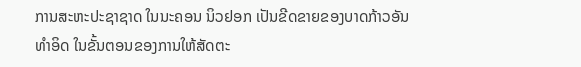ການສະຫະປະຊາຊາດ ໃນນະຄອນ ນິວຢອກ ເປັນຂີດຂາຍຂອງບາດກ້າວອັນ ທຳອິດ ໃນຂັ້ນຕອນຂອງການໃຫ້ສັດຕະ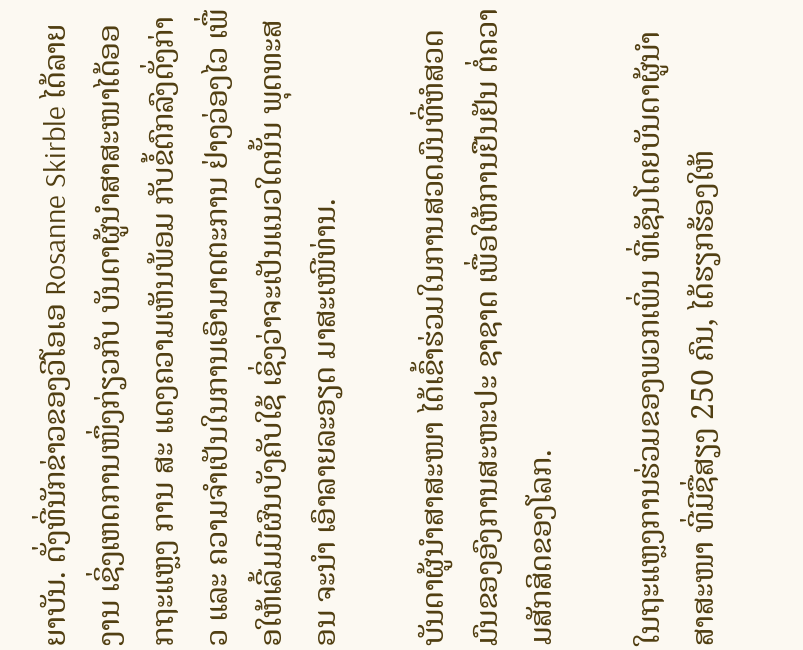ຍາບັນ. ດັ່ງທີ່ນັກຂ່າວຂອງວີໂອເອ Rosanne Skirble ໄດ້ລາຍງານ ເຊິ່ງເຫດການໜຶ່ງກ່ຽວກັບ ບັນດາຜູ້ນຳສາສະໜາໄດ້ອອກຖະແຫຼງ ການ ສະ ແດງຄວາມເຫັນພ້ອມ ກັບຂໍ້ຕົກລົງດັ່ງກ່າວ ແລະ ຄວາມຈຳເປັນໃນການເອົາມາດຕະການ ຢ່າງວ່ອງໄວ ເພື່ອໃຫ້ເລີ້ມມີຜົນບັງຄັບໃຊ້ ເຊິ່ງວ່າຈະເປັນແນວໃດນັ້ນ ພຸດທະສອນ ຈະນຳ ເອົາລາຍລະອຽດ ມາສະເໜີທ່ານ.

ບັນດາຜູ້ນຳສາສະໜາ ໄດ້ເຂົ້າຮ່ວມໃນການສວດມົນທີ່ຫໍສວດມົນຂອງອົງການສະຫະປະ ຊາຊາດ ເພື່ອໃຫ້ການຢືນຢັນ ຕໍ່ຄວາມສັກສິດຂອງໂລກ.

ໃນຖະແຫຼງການຮ່ວມຂອງພວກເພິ່ນ ທີ່ເຊັນໂດຍບັນດາຜູ້ນຳສາສະໜາ ທີ່ມີຊື່ສຽງ 250 ຄົນ, ໄດ້ຮຽກຮ້ອງໃຫ້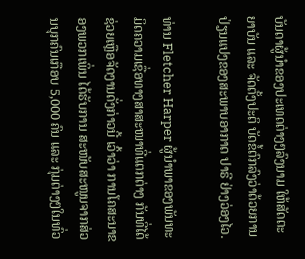ບັນດາຜູ້ນຳຂອງປະເທດຕ່າງໆລົງນາມ ໃຫ້ສັດຕະຍາບັນ ແລະ ຈັດຕັ້ງປະຕິ ບັດຂໍ້ຕົກລົງວ່າດ້ວຍການປ່ຽນແປງຂອງສະພາບອາກາດ ປາຣີ ຢ່າງວ່ອງໄວ.

ທ່ານ Fletcher Harper ຜູ້ນຳພາຂອງພັນທະມິດຄວາມເຊື່ອທາງສາສະໜາທີ່ແຕກຕ່າງ ກັນທີ່ໄດ້ຊ່ວຍເຫຼືອຈັດງານດັ່ງກ່າວນີ້ ເວົ້າວ່າ ການໂຄສະນາຂອງພວກເພິ່ນ ໄດ້ຮັບການ ສະໜັບສະໜູນຈາກສ່ວນບຸກຄົນເກືອບ 5,000 ຄົນ ແລະ ກຸ່ມຕ່າງໆໃນທົ່ວ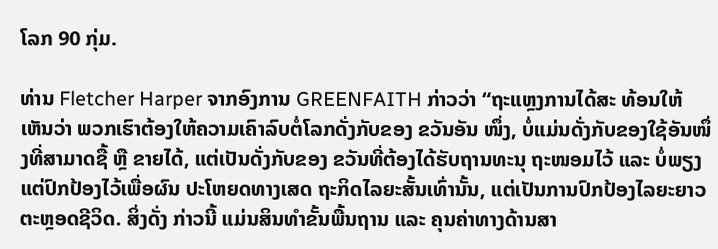ໂລກ 90 ກຸ່ມ.

ທ່ານ Fletcher Harper ຈາກອົງການ GREENFAITH ກ່າວວ່າ “ຖະແຫຼງການໄດ້ສະ ທ້ອນໃຫ້ເຫັນວ່າ ພວກເຮົາຕ້ອງໃຫ້ຄວາມເຄົາລົບຕໍ່ໂລກດັ່ງກັບຂອງ ຂວັນອັນ ໜຶ່ງ, ບໍ່ແມ່ນດັ່ງກັບຂອງໃຊ້ອັນໜຶ່ງທີ່ສາມາດຊື້ ຫຼື ຂາຍໄດ້, ແຕ່ເປັນດັ່ງກັບຂອງ ຂວັນທີ່ຕ້ອງໄດ້ຮັບຖານທະນຸ ຖະໜອມໄວ້ ແລະ ບໍ່ພຽງແຕ່ປົກປ້ອງໄວ້ເພື່ອຜົນ ປະໂຫຍດທາງເສດ ຖະກິດໄລຍະສັ້ນເທົ່ານັ້ນ, ແຕ່ເປັນການປົກປ້ອງໄລຍະຍາວ ຕະຫຼອດຊີວິດ. ສິ່ງດັ່ງ ກ່າວນີ້ ແມ່ນສິນທຳຂັ້ນພື້ນຖານ ແລະ ຄຸນຄ່າທາງດ້ານສາ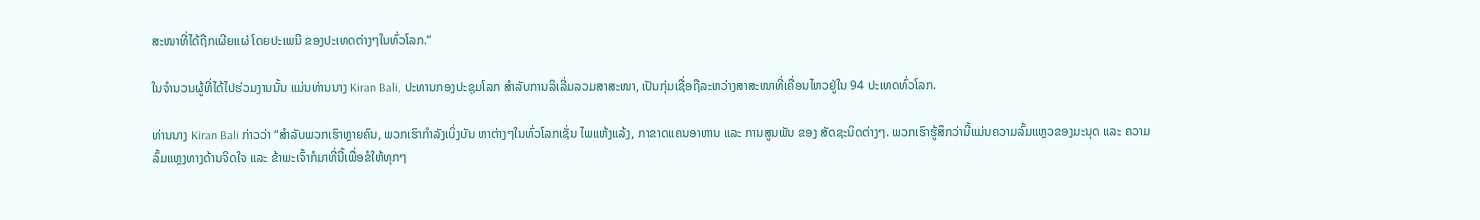ສະໜາທີ່ໄດ້ຖືກເຜີຍແຜ່ ໂດຍປະເພນີ ຂອງປະເທດຕ່າງໆໃນທົ່ວໂລກ.”

ໃນຈຳນວນຜູ້ທີ່ໄດ້ໄປຮ່ວມງານນັ້ນ ແມ່ນທ່ານນາງ Kiran Bali, ປະທານກອງປະຊຸມໂລກ ສຳລັບການລິເລີ່ມລວມສາສະໜາ, ເປັນກຸ່ມເຊື່ອຖືລະຫວ່າງສາສະໜາທີ່ເຄື່ອນໄຫວຢູ່ໃນ 94 ປະເທດທົ່ວໂລກ.

ທ່ານນາງ Kiran Bali ກ່າວວ່າ “ສຳລັບພວກເຮົາຫຼາຍຄົນ, ພວກເຮົາກຳລັງເບິ່ງບັນ ຫາຕ່າງໆໃນທົ່ວໂລກເຊັ່ນ ໄພແຫ້ງແລ້ງ, ກາຂາດແຄນອາຫານ ແລະ ການສູນພັນ ຂອງ ສັດຊະນິດຕ່າງໆ. ພວກເຮົາຮູ້ສຶກວ່ານີ້ແມ່ນຄວາມລົ້ມແຫຼວຂອງມະນຸດ ແລະ ຄວາມລົ້ມແຫຼງທາງດ້ານຈິດໃຈ ແລະ ຂ້າພະເຈົ້າກໍມາທີ່ນີ້ເພື່ອຂໍໃຫ້ທຸກໆ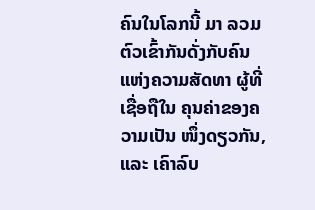ຄົນໃນໂລກນີ້ ມາ ລວມຕົວເຂົ້າກັນດັ່ງກັບຄົນແຫ່ງຄວາມສັດທາ ຜູ້ທີ່ເຊື່ອຖືໃນ ຄຸນຄ່າຂອງຄວາມເປັນ ໜຶ່ງດຽວກັນ, ແລະ ເຄົາລົບ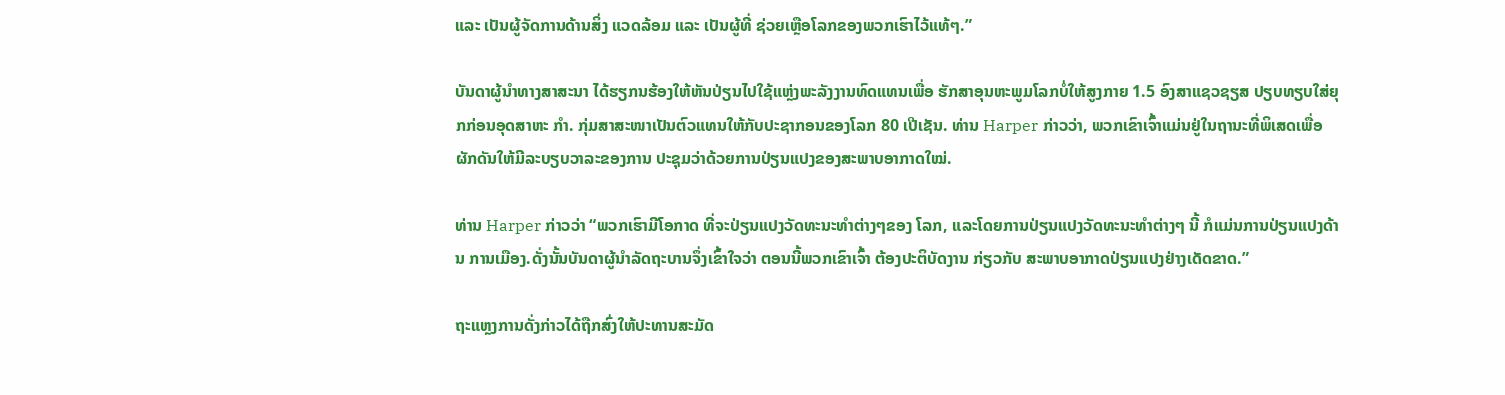ແລະ ເປັນຜູ້ຈັດການດ້ານສິ່ງ ແວດລ້ອມ ແລະ ເປັນຜູ້ທີ່ ຊ່ວຍເຫຼືອໂລກຂອງພວກເຮົາໄວ້ແທ້ໆ.”

ບັນດາຜູ້ນຳທາງສາສະນາ ໄດ້ຮຽກນຮ້ອງໃຫ້ຫັນປ່ຽນໄປໃຊ້ແຫຼ່ງພະລັງງານທົດແທນເພື່ອ ຮັກສາອຸນຫະພູມໂລກບໍ່ໃຫ້ສູງກາຍ 1.5 ອົງສາແຊວຊຽສ ປຽບທຽບໃສ່ຍຸກກ່ອນອຸດສາຫະ ກຳ. ກຸ່ມສາສະໜາເປັນຕົວແທນໃຫ້ກັບປະຊາກອນຂອງໂລກ 80 ເປີເຊັນ. ທ່ານ Harper ກ່າວວ່າ, ພວກເຂົາເຈົ້າແມ່ນຢູ່ໃນຖານະທີ່ພິເສດເພື່ອຜັກດັນໃຫ້ມີລະບຽບວາລະຂອງການ ປະຊຸມວ່າດ້ວຍການປ່ຽນແປງຂອງສະພາບອາກາດໃໝ່.

ທ່ານ Harper ກ່າວວ່າ “ພວກເຮົາມີໂອກາດ ທີ່ຈະປ່ຽນແປງວັດທະນະທຳຕ່າງໆຂອງ ໂລກ, ແລະໂດຍການປ່ຽນແປງວັດທະນະທຳຕ່າງໆ ນີ້ ກໍແມ່ນການປ່ຽນແປງດ້ານ ການເມືອງ.ດັ່ງນັ້ນບັນດາຜູ້ນຳລັດຖະບານຈຶ່ງເຂົ້າໃຈວ່າ ຕອນນີ້ພວກເຂົາເຈົ້າ ຕ້ອງປະຕິບັດງານ ກ່ຽວກັບ ສະພາບອາກາດປ່ຽນແປງຢ່າງເດັດຂາດ.”

ຖະແຫຼງການດັ່ງກ່າວໄດ້ຖືກສົ່ງໃຫ້ປະທານສະມັດ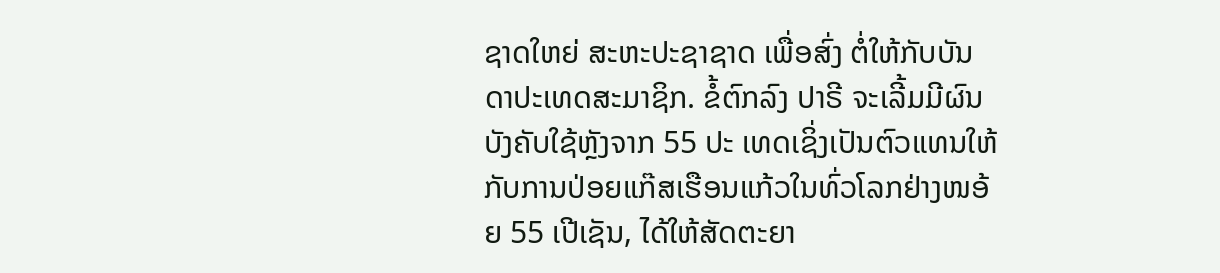ຊາດໃຫຍ່ ສະຫະປະຊາຊາດ ເພື່ອສົ່ງ ຕໍ່ໃຫ້ກັບບັນດາປະເທດສະມາຊິກ. ຂໍ້ຕົກລົງ ປາຣີ ຈະເລີ້ມມີຜົນບັງຄັບໃຊ້ຫຼັງຈາກ 55 ປະ ເທດເຊິ່ງເປັນຕົວແທນໃຫ້ກັບການປ່ອຍແກ໊ສເຮືອນແກ້ວໃນທົ່ວໂລກຢ່າງໜອ້ຍ 55 ເປີເຊັນ, ໄດ້ໃຫ້ສັດຕະຍາ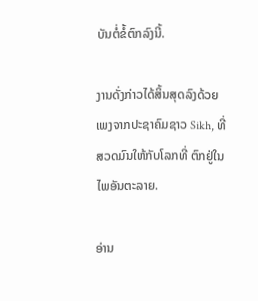ບັນຕໍ່ຂໍ້ຕົກລົງນີ້.

ງານດັ່ງກ່າວໄດ້ສິ້ນສຸດລົງດ້ວຍເພງຈາກປະຊາຄົມຊາວ Sikh, ທີ່ສວດມົນໃຫ້ກັບໂລກທີ່ ຕົກຢູ່ໃນໄພອັນຕະລາຍ.

ອ່ານ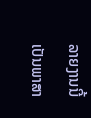ລາຍງານນີ້ເປັນພາສາ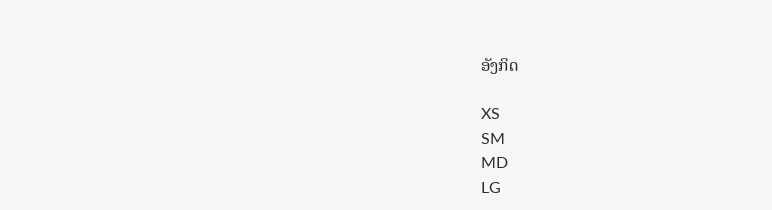ອັງກິດ

XS
SM
MD
LG